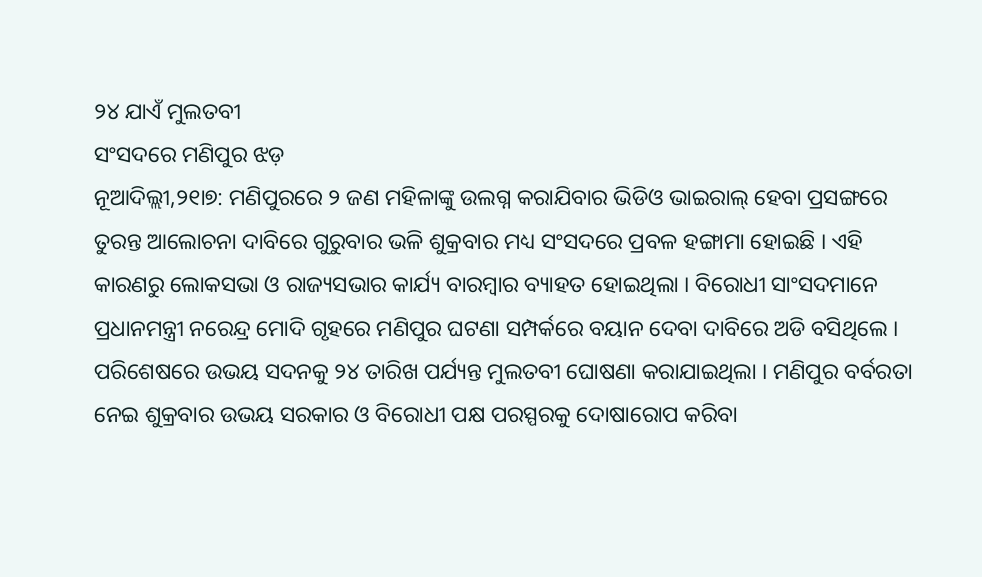୨୪ ଯାଏଁ ମୁଲତବୀ
ସଂସଦରେ ମଣିପୁର ଝଡ଼
ନୂଆଦିଲ୍ଲୀ,୨୧ା୭: ମଣିପୁରରେ ୨ ଜଣ ମହିଳାଙ୍କୁ ଉଲଗ୍ନ କରାଯିବାର ଭିଡିଓ ଭାଇରାଲ୍ ହେବା ପ୍ରସଙ୍ଗରେ ତୁରନ୍ତ ଆଲୋଚନା ଦାବିରେ ଗୁରୁବାର ଭଳି ଶୁକ୍ରବାର ମଧ୍ୟ ସଂସଦରେ ପ୍ରବଳ ହଙ୍ଗାମା ହୋଇଛି । ଏହି କାରଣରୁ ଲୋକସଭା ଓ ରାଜ୍ୟସଭାର କାର୍ଯ୍ୟ ବାରମ୍ବାର ବ୍ୟାହତ ହୋଇଥିଲା । ବିରୋଧୀ ସାଂସଦମାନେ ପ୍ରଧାନମନ୍ତ୍ରୀ ନରେନ୍ଦ୍ର ମୋଦି ଗୃହରେ ମଣିପୁର ଘଟଣା ସମ୍ପର୍କରେ ବୟାନ ଦେବା ଦାବିରେ ଅଡି ବସିଥିଲେ । ପରିଶେଷରେ ଉଭୟ ସଦନକୁ ୨୪ ତାରିଖ ପର୍ଯ୍ୟନ୍ତ ମୁଲତବୀ ଘୋଷଣା କରାଯାଇଥିଲା । ମଣିପୁର ବର୍ବରତା ନେଇ ଶୁକ୍ରବାର ଉଭୟ ସରକାର ଓ ବିରୋଧୀ ପକ୍ଷ ପରସ୍ପରକୁ ଦୋଷାରୋପ କରିବା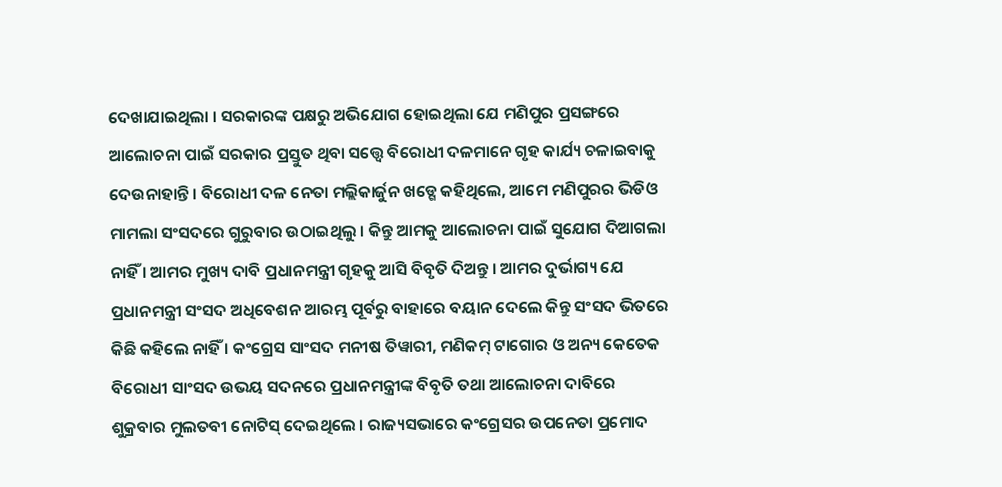ଦେଖାଯାଇଥିଲା । ସରକାରଙ୍କ ପକ୍ଷରୁ ଅଭିଯୋଗ ହୋଇଥିଲା ଯେ ମଣିପୁର ପ୍ରସଙ୍ଗରେ ଆଲୋଚନା ପାଇଁ ସରକାର ପ୍ରସ୍ତୁତ ଥିବା ସତ୍ତ୍ୱେ ବିରୋଧୀ ଦଳମାନେ ଗୃହ କାର୍ଯ୍ୟ ଚଳାଇବାକୁ ଦେଉନାହାନ୍ତି । ବିରୋଧୀ ଦଳ ନେତା ମଲ୍ଲିକାର୍ଜୁନ ଖଡ୍ଗେ କହିଥିଲେ, ଆମେ ମଣିପୁରର ଭିଡିଓ ମାମଲା ସଂସଦରେ ଗୁରୁବାର ଉଠାଇଥିଲୁ । କିନ୍ତୁ ଆମକୁ ଆଲୋଚନା ପାଇଁ ସୁଯୋଗ ଦିଆଗଲା ନାହିଁ । ଆମର ମୁଖ୍ୟ ଦାବି ପ୍ରଧାନମନ୍ତ୍ରୀ ଗୃହକୁ ଆସି ବିବୃତି ଦିଅନ୍ତୁ । ଆମର ଦୁର୍ଭାଗ୍ୟ ଯେ ପ୍ରଧାନମନ୍ତ୍ରୀ ସଂସଦ ଅଧିବେଶନ ଆରମ୍ଭ ପୂର୍ବରୁ ବାହାରେ ବୟାନ ଦେଲେ କିନ୍ତୁ ସଂସଦ ଭିତରେ କିଛି କହିଲେ ନାହିଁ । କଂଗ୍ରେସ ସାଂସଦ ମନୀଷ ତିୱାରୀ, ମଣିକମ୍ ଟାଗୋର ଓ ଅନ୍ୟ କେତେକ ବିରୋଧୀ ସାଂସଦ ଉଭୟ ସଦନରେ ପ୍ରଧାନମନ୍ତ୍ରୀଙ୍କ ବିବୃତି ତଥା ଆଲୋଚନା ଦାବିରେ ଶୁକ୍ରବାର ମୁଲତବୀ ନୋଟିସ୍ ଦେଇଥିଲେ । ରାଜ୍ୟସଭାରେ କଂଗ୍ରେସର ଉପନେତା ପ୍ରମୋଦ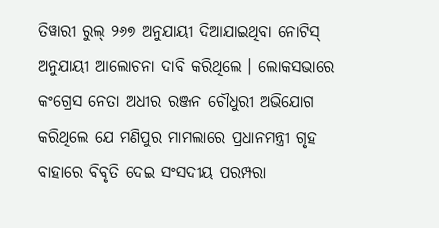ତିୱାରୀ ରୁଲ୍ ୨୬୭ ଅନୁଯାୟୀ ଦିଆଯାଇଥିବା ନୋଟିସ୍ ଅନୁଯାୟୀ ଆଲୋଚନା ଦାବି କରିଥିଲେ । ଲୋକସଭାରେ କଂଗ୍ରେସ ନେତା ଅଧୀର ରଞ୍ଜନ ଚୌଧୁରୀ ଅଭିଯୋଗ କରିଥିଲେ ଯେ ମଣିପୁର ମାମଲାରେ ପ୍ରଧାନମନ୍ତ୍ରୀ ଗୃହ ବାହାରେ ବିବୃତି ଦେଇ ସଂସଦୀୟ ପରମ୍ପରା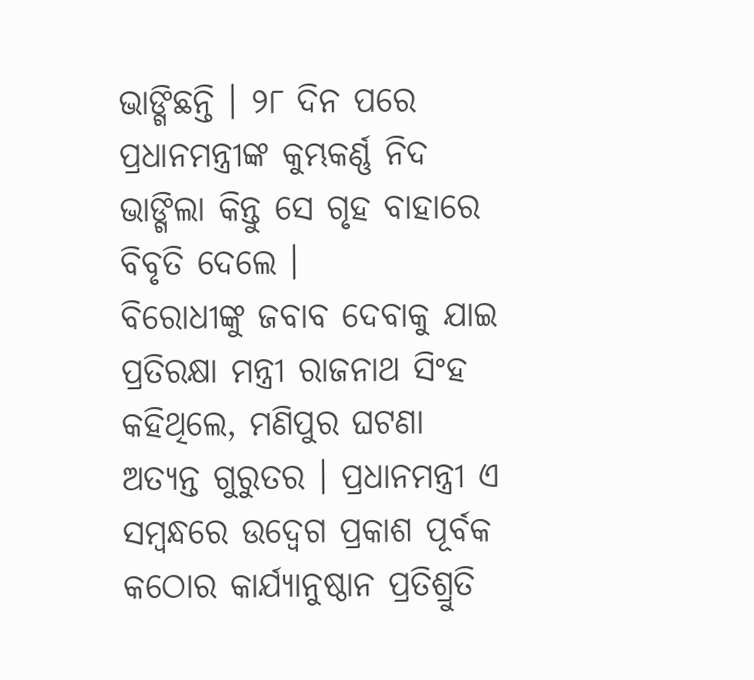ଭାଙ୍ଗିଛନ୍ତି । ୨୮ ଦିନ ପରେ ପ୍ରଧାନମନ୍ତ୍ରୀଙ୍କ କୁମ୍ଭକର୍ଣ୍ଣ ନିଦ ଭାଙ୍ଗିଲା କିନ୍ତୁ ସେ ଗୃହ ବାହାରେ ବିବୃତି ଦେଲେ ।
ବିରୋଧୀଙ୍କୁ ଜବାବ ଦେବାକୁ ଯାଇ ପ୍ରତିରକ୍ଷା ମନ୍ତ୍ରୀ ରାଜନାଥ ସିଂହ କହିଥିଲେ, ମଣିପୁର ଘଟଣା ଅତ୍ୟନ୍ତ ଗୁରୁତର । ପ୍ରଧାନମନ୍ତ୍ରୀ ଏ ସମ୍ବନ୍ଧରେ ଉଦ୍ବେଗ ପ୍ରକାଶ ପୂର୍ବକ କଠୋର କାର୍ଯ୍ୟାନୁଷ୍ଠାନ ପ୍ରତିଶ୍ରୁତି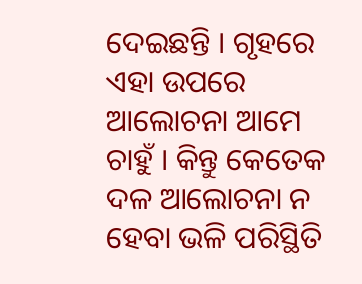ଦେଇଛନ୍ତି । ଗୃହରେ ଏହା ଉପରେ ଆଲୋଚନା ଆମେ ଚାହୁଁ । କିନ୍ତୁ କେତେକ ଦଳ ଆଲୋଚନା ନ ହେବା ଭଳି ପରିସ୍ଥିତି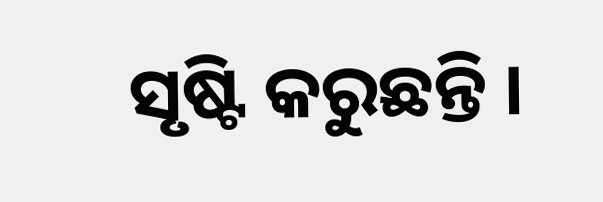ସୃଷ୍ଟି କରୁଛନ୍ତି ।